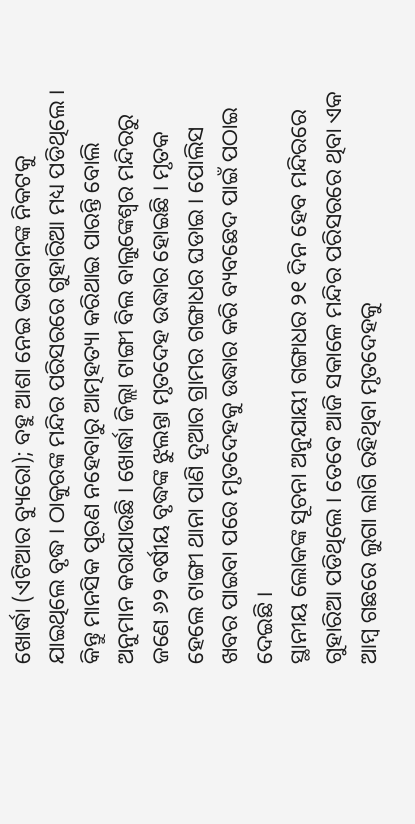ଖୋର୍ଦ୍ଧା (ଏଟିଆର ବ୍ୟୁରୋ); ବହୁ ଆଶା ନେଇ ଭଗବାନଙ୍କ ନିକଟକୁ ଯାଇଥିଲେ ବୃଦ୍ଧ । ଠାକୁରଙ୍କ ମନ୍ଦିର ପରିସରରେ ଗୁହାରିଆ ମଧ୍ୟ ପଡିଥିଲେ । କିନ୍ତୁ ମାନସିକ ପୂରଣ ନହେବାରୁ ଆତ୍ମହତ୍ୟା କରିଥାଇ ପାରନ୍ତି ବୋଲି ଅନୁମାନ କରାଯାଉଛି । ଖୋର୍ଦ୍ଧା ଜିଲ୍ଲା ଟାଙ୍ଗୀ ବିଲ ବାଲୁଙ୍କେଶ୍ୱର ମନ୍ଦିରରୁ ଜଣେ ୬୨ ବର୍ଷୀୟ ବୃଦ୍ଧଙ୍କ ଝୁଲନ୍ତା ମୃତଦେହ ଉଦ୍ଧାର ହୋଇଛି । ମୃତକ ହେଲେ ଟାଙ୍ଗୀ ଥାନା ପାଣି ଦୂଆର ଗ୍ରାମର ଗଙ୍ଗାଧର ଘଡାଇ । ପୋଲିସ ଖବର ପାଇବା ପରେ ମୃତଦେହକୁ ଉଦ୍ଧାର କରି ବ୍ୟବଛେଦ ପାଇଁ ପଠାଇ ଦେଇଛି ।
ସ୍ଥାନୀୟ ଲୋକଙ୍କ ସୂଚନା ଅନୁଯାୟୀ ଗଙ୍ଗାଧର ୨୧ ଦିନ ହେବ ମନ୍ଦିରରେ ଗୁହାରିଆ ପଡିଥିଲେ । ତେବେ ଆଜି ସକାଳେ ମନ୍ଦିର ପରିସରରେ ଥିବା ଏକ ଆମ୍ବ ଗଛରେ ଲୁଗା ଲାଗି ରହିଥିବା ମୃତଦେହକୁ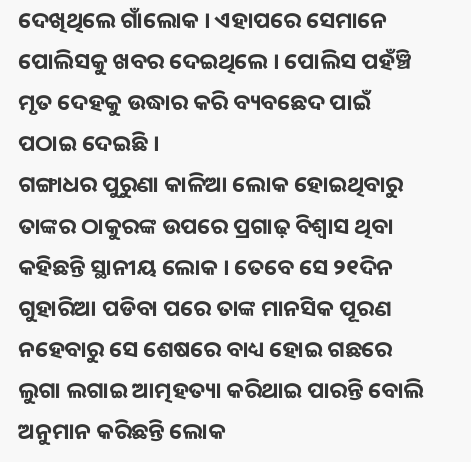ଦେଖିଥିଲେ ଗାଁଲୋକ । ଏହାପରେ ସେମାନେ ପୋଲିସକୁ ଖବର ଦେଇଥିଲେ । ପୋଲିସ ପହଁଞ୍ଚି ମୃତ ଦେହକୁ ଉଦ୍ଧାର କରି ବ୍ୟବଛେଦ ପାଇଁ ପଠାଇ ଦେଇଛି ।
ଗଙ୍ଗାଧର ପୁରୁଣା କାଳିଆ ଲୋକ ହୋଇଥିବାରୁ ତାଙ୍କର ଠାକୁରଙ୍କ ଉପରେ ପ୍ରଗାଢ଼ ବିଶ୍ୱାସ ଥିବା କହିଛନ୍ତି ସ୍ଥାନୀୟ ଲୋକ । ତେବେ ସେ ୨୧ଦିନ ଗୁହାରିଆ ପଡିବା ପରେ ତାଙ୍କ ମାନସିକ ପୂରଣ ନହେବାରୁ ସେ ଶେଷରେ ବାଧ୍ୟ ହୋଇ ଗଛରେ ଲୁଗା ଲଗାଇ ଆତ୍ମହତ୍ୟା କରିଥାଇ ପାରନ୍ତି ବୋଲି ଅନୁମାନ କରିଛନ୍ତି ଲୋକ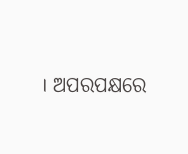। ଅପରପକ୍ଷରେ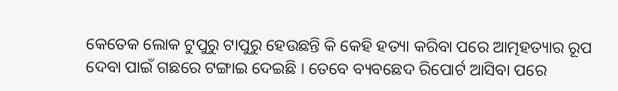କେତେକ ଲୋକ ଟୁପୁରୁ ଟାପୁରୁ ହେଉଛନ୍ତି କି କେହି ହତ୍ୟା କରିବା ପରେ ଆତ୍ମହତ୍ୟାର ରୂପ ଦେବା ପାଇଁ ଗଛରେ ଟଙ୍ଗାଇ ଦେଇଛି । ତେବେ ବ୍ୟବଛେଦ ରିପୋର୍ଟ ଆସିବା ପରେ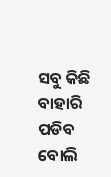ସବୁ କିଛି ବାହାରି ପଡିବ ବୋଲି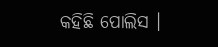କହିଛି ପୋଲିସ ।